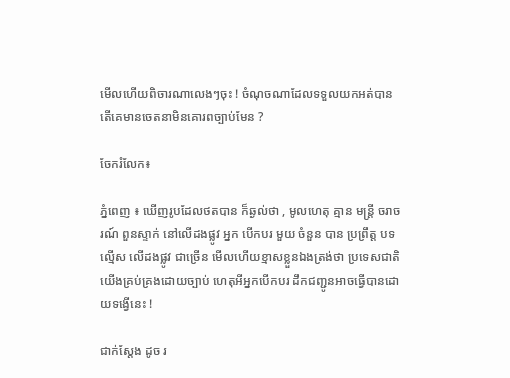មើលហើយពិចារណាលេងៗចុះ ! ចំណុចណាដែលទទួលយកអត់បាន តើគេមានចេតនាមិនគោរពច្បាប់មែន ?

ចែករំលែក៖

ភ្នំពេញ ៖ ឃើញរូបដែលថតបាន ក៏ឆ្ងល់ថា , មូលហេតុ គ្មាន មន្ត្រី ចរាចរណ៍ ពួនស្ទាក់ នៅលេីដងផ្លូវ អ្នក បេីកបរ មួយ ចំនួន បាន ប្រព្រឹត្ត បទល្មើស លេីដងផ្លូវ ជាច្រើន មើលហើយខ្មាសខ្លួនឯងត្រង់ថា ប្រទេសជាតិយើងគ្រប់គ្រងដោយច្បាប់ ហេតុអីអ្នកបើកបរ ដឹកជញ្ជូនអាចធ្វើបានដោយទង្វើនេះ !

ជាក់ស្តែង ដូច រ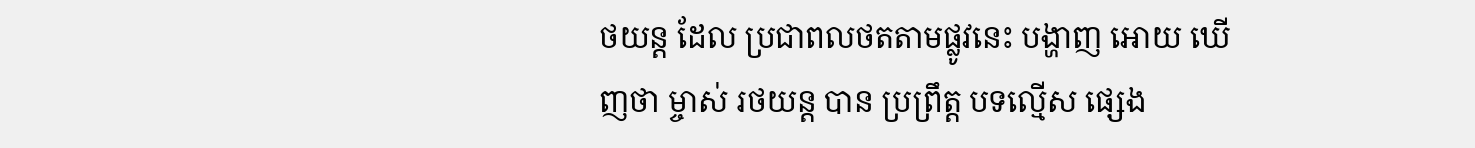ថយន្ត ដែល ប្រជាពលថតតាមផ្លូវនេះ បង្ហាញ អោយ ឃេីញថា ម្ចាស់ រថយន្ត បាន ប្រព្រឹត្ត បទល្មើស ផ្សេង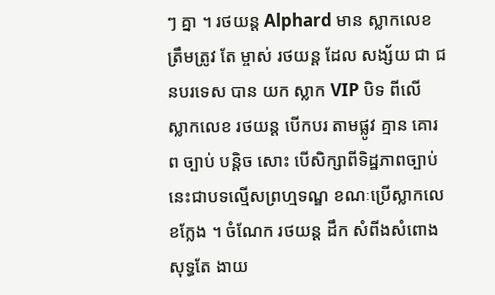ៗ គ្នា ។ រថយន្ត Alphard មាន ស្លាកលេខ ត្រឹមត្រូវ តែ ម្ចាស់ រថយន្ត ដែល សង្ស័យ ជា ជនបរទេស បាន យក ស្លាក VIP បិទ ពីលេី ស្លាកលេខ រថយន្ដ បេីកបរ តាមផ្លូវ គ្មាន គោរព ច្បាប់ បន្តិច សោះ បើសិក្សាពីទិដ្ឋភាពច្បាប់ នេះជាបទល្មើសព្រហ្មទណ្ឌ ខណៈប្រើស្លាកលេខក្លែង ។ ចំណែក រថយន្ត ដឹក សំពីងសំពោង សុទ្ធតែ ងាយ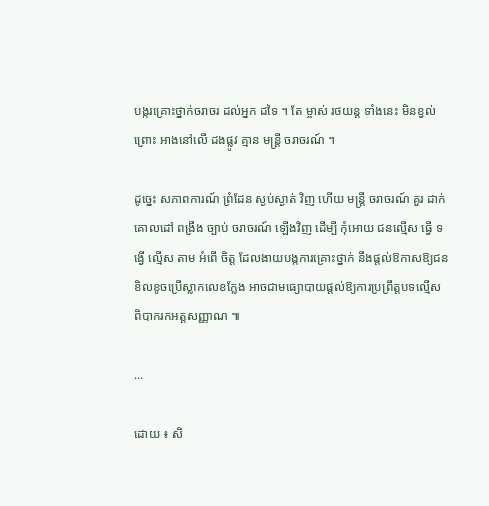បង្ករគ្រោះថ្នាក់ចរាចរ ដល់អ្នក ដទៃ ។ តែ ម្ចាស់ រថយន្ត ទាំងនេះ មិនខ្វល់ ព្រោះ អាងនៅលេី ដងផ្លូវ គ្មាន មន្ត្រី ចរាចរណ៍ ។

ដូច្នេះ សភាពការណ៍ ព្រំដែន ស្ងប់ស្ងាត់ វិញ ហើយ មន្ត្រី ចរាចរណ៍ គួរ ដាក់ គោលដៅ ពង្រឹង ច្បាប់ ចរាចរណ៍ ឡេីងវិញ ដេីម្បី កុំអោយ ជនល្មើស ធ្វើ ទង្វើ ល្មេីស តាម អំពើ ចិត្ត ដែលងាយបង្កការគ្រោះថ្នាក់ នឹងផ្តល់ឱកាសឱ្យជនខិលខូចប្រើស្លាកលេខក្លែង អាចជាមធ្យោបាយផ្តល់ឱ្យការប្រព្រឹត្តបទល្មើស ពិបាករកអត្តសញ្ញាណ ៕

...

ដោយ ៖ សិ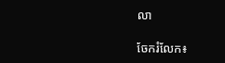លា

ចែករំលែក៖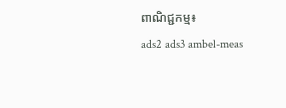ពាណិជ្ជកម្ម៖
ads2 ads3 ambel-meas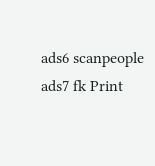ads6 scanpeople ads7 fk Print